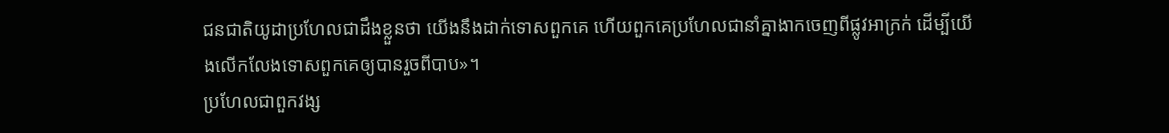ជនជាតិយូដាប្រហែលជាដឹងខ្លួនថា យើងនឹងដាក់ទោសពួកគេ ហើយពួកគេប្រហែលជានាំគ្នាងាកចេញពីផ្លូវអាក្រក់ ដើម្បីយើងលើកលែងទោសពួកគេឲ្យបានរួចពីបាប»។
ប្រហែលជាពួកវង្ស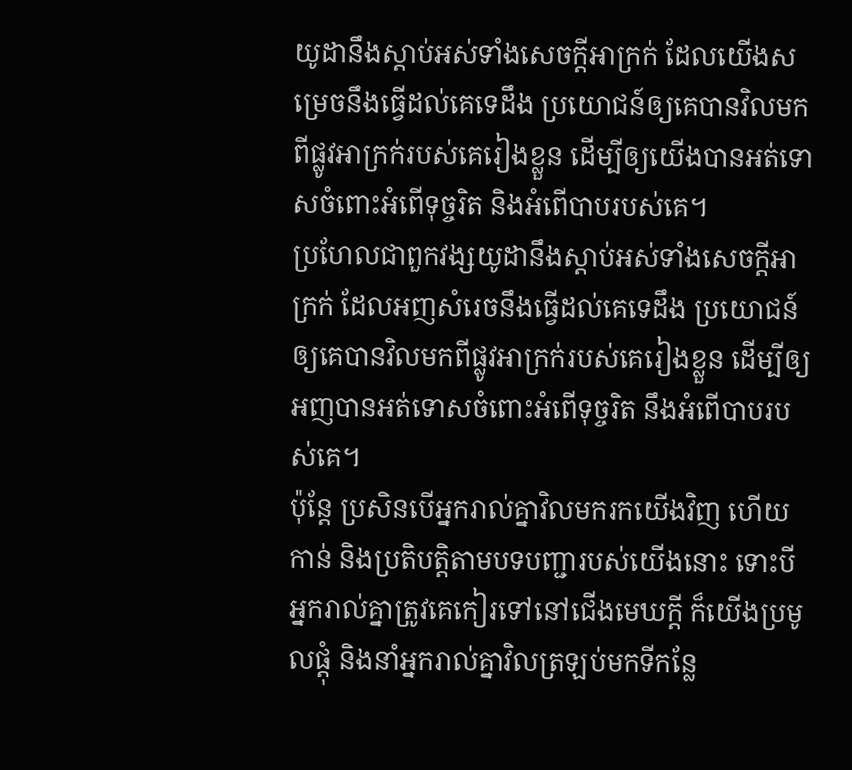យូដានឹងស្តាប់អស់ទាំងសេចក្ដីអាក្រក់ ដែលយើងសម្រេចនឹងធ្វើដល់គេទេដឹង ប្រយោជន៍ឲ្យគេបានវិលមកពីផ្លូវអាក្រក់របស់គេរៀងខ្លួន ដើម្បីឲ្យយើងបានអត់ទោសចំពោះអំពើទុច្ចរិត និងអំពើបាបរបស់គេ។
ប្រហែលជាពួកវង្សយូដានឹងស្តាប់អស់ទាំងសេចក្ដីអាក្រក់ ដែលអញសំរេចនឹងធ្វើដល់គេទេដឹង ប្រយោជន៍ឲ្យគេបានវិលមកពីផ្លូវអាក្រក់របស់គេរៀងខ្លួន ដើម្បីឲ្យអញបានអត់ទោសចំពោះអំពើទុច្ចរិត នឹងអំពើបាបរបស់គេ។
ប៉ុន្តែ ប្រសិនបើអ្នករាល់គ្នាវិលមករកយើងវិញ ហើយកាន់ និងប្រតិបត្តិតាមបទបញ្ជារបស់យើងនោះ ទោះបីអ្នករាល់គ្នាត្រូវគេកៀរទៅនៅជើងមេឃក្ដី ក៏យើងប្រមូលផ្ដុំ និងនាំអ្នករាល់គ្នាវិលត្រឡប់មកទីកន្លែ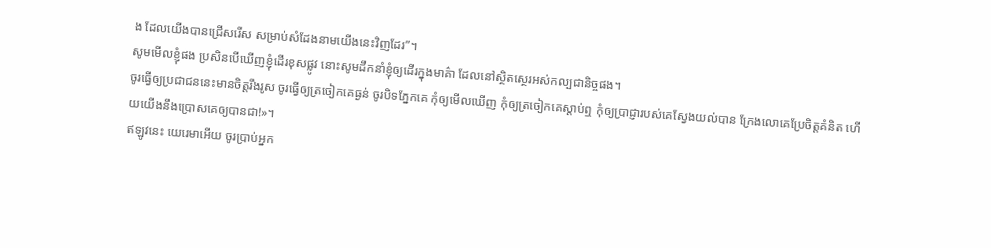ង ដែលយើងបានជ្រើសរើស សម្រាប់សំដែងនាមយើងនេះវិញដែរ”។
សូមមើលខ្ញុំផង ប្រសិនបើឃើញខ្ញុំដើរខុសផ្លូវ នោះសូមដឹកនាំខ្ញុំឲ្យដើរក្នុងមាគ៌ា ដែលនៅស្ថិតស្ថេរអស់កល្បជានិច្ចផង។
ចូរធ្វើឲ្យប្រជាជននេះមានចិត្តរឹងរូស ចូរធ្វើឲ្យត្រចៀកគេធ្ងន់ ចូរបិទភ្នែកគេ កុំឲ្យមើលឃើញ កុំឲ្យត្រចៀកគេស្ដាប់ឮ កុំឲ្យប្រាជ្ញារបស់គេស្វែងយល់បាន ក្រែងលោគេប្រែចិត្តគំនិត ហើយយើងនឹងប្រោសគេឲ្យបានជា!»។
ឥឡូវនេះ យេរេមាអើយ ចូរប្រាប់អ្នក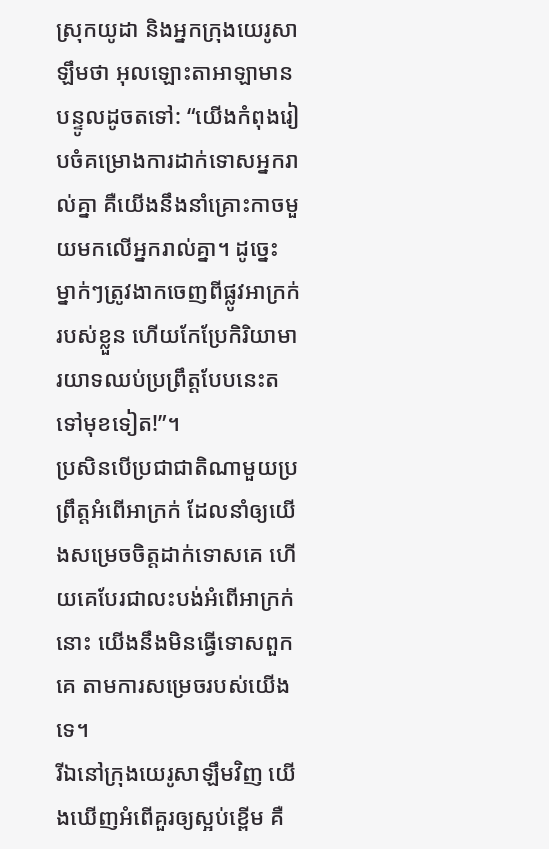ស្រុកយូដា និងអ្នកក្រុងយេរូសាឡឹមថា អុលឡោះតាអាឡាមានបន្ទូលដូចតទៅ: “យើងកំពុងរៀបចំគម្រោងការដាក់ទោសអ្នករាល់គ្នា គឺយើងនឹងនាំគ្រោះកាចមួយមកលើអ្នករាល់គ្នា។ ដូច្នេះ ម្នាក់ៗត្រូវងាកចេញពីផ្លូវអាក្រក់របស់ខ្លួន ហើយកែប្រែកិរិយាមារយាទឈប់ប្រព្រឹត្តបែបនេះតទៅមុខទៀត!”។
ប្រសិនបើប្រជាជាតិណាមួយប្រព្រឹត្តអំពើអាក្រក់ ដែលនាំឲ្យយើងសម្រេចចិត្តដាក់ទោសគេ ហើយគេបែរជាលះបង់អំពើអាក្រក់នោះ យើងនឹងមិនធ្វើទោសពួកគេ តាមការសម្រេចរបស់យើងទេ។
រីឯនៅក្រុងយេរូសាឡឹមវិញ យើងឃើញអំពើគួរឲ្យស្អប់ខ្ពើម គឺ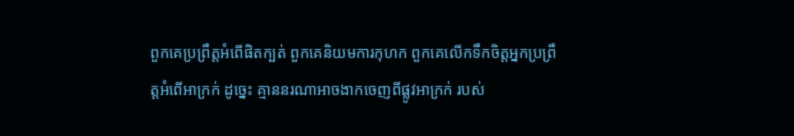ពួកគេប្រព្រឹត្តអំពើផិតក្បត់ ពួកគេនិយមការកុហក ពួកគេលើកទឹកចិត្តអ្នកប្រព្រឹត្តអំពើអាក្រក់ ដូច្នេះ គ្មាននរណាអាចងាកចេញពីផ្លូវអាក្រក់ របស់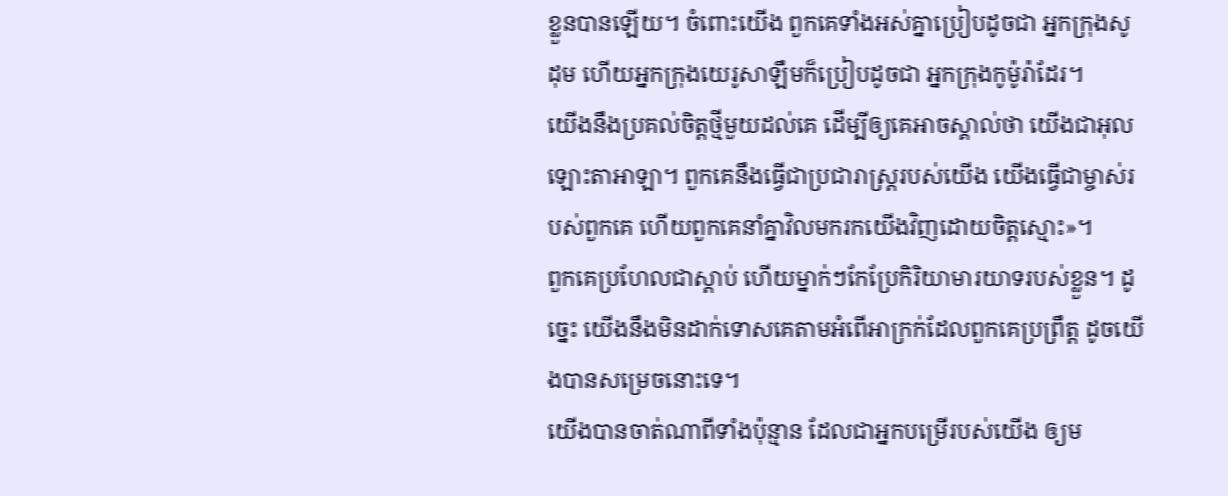ខ្លួនបានឡើយ។ ចំពោះយើង ពួកគេទាំងអស់គ្នាប្រៀបដូចជា អ្នកក្រុងសូដុម ហើយអ្នកក្រុងយេរូសាឡឹមក៏ប្រៀបដូចជា អ្នកក្រុងកូម៉ូរ៉ាដែរ។
យើងនឹងប្រគល់ចិត្តថ្មីមួយដល់គេ ដើម្បីឲ្យគេអាចស្គាល់ថា យើងជាអុលឡោះតាអាឡា។ ពួកគេនឹងធ្វើជាប្រជារាស្ត្ររបស់យើង យើងធ្វើជាម្ចាស់របស់ពួកគេ ហើយពួកគេនាំគ្នាវិលមករកយើងវិញដោយចិត្តស្មោះ»។
ពួកគេប្រហែលជាស្ដាប់ ហើយម្នាក់ៗកែប្រែកិរិយាមារយាទរបស់ខ្លួន។ ដូច្នេះ យើងនឹងមិនដាក់ទោសគេតាមអំពើអាក្រក់ដែលពួកគេប្រព្រឹត្ត ដូចយើងបានសម្រេចនោះទេ។
យើងបានចាត់ណាពីទាំងប៉ុន្មាន ដែលជាអ្នកបម្រើរបស់យើង ឲ្យម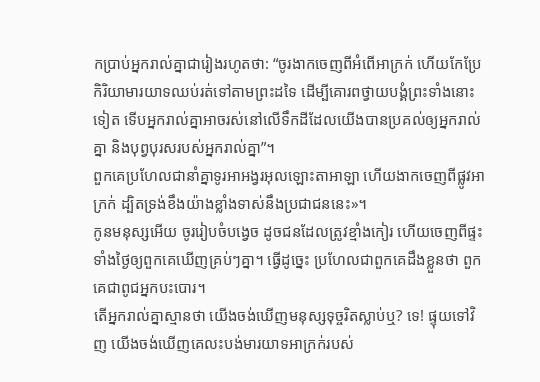កប្រាប់អ្នករាល់គ្នាជារៀងរហូតថា: “ចូរងាកចេញពីអំពើអាក្រក់ ហើយកែប្រែកិរិយាមារយាទឈប់រត់ទៅតាមព្រះដទៃ ដើម្បីគោរពថ្វាយបង្គំព្រះទាំងនោះទៀត ទើបអ្នករាល់គ្នាអាចរស់នៅលើទឹកដីដែលយើងបានប្រគល់ឲ្យអ្នករាល់គ្នា និងបុព្វបុរសរបស់អ្នករាល់គ្នា”។
ពួកគេប្រហែលជានាំគ្នាទូរអាអង្វរអុលឡោះតាអាឡា ហើយងាកចេញពីផ្លូវអាក្រក់ ដ្បិតទ្រង់ខឹងយ៉ាងខ្លាំងទាស់នឹងប្រជាជននេះ»។
កូនមនុស្សអើយ ចូររៀបចំបង្វេច ដូចជនដែលត្រូវខ្មាំងកៀរ ហើយចេញពីផ្ទះទាំងថ្ងៃឲ្យពួកគេឃើញគ្រប់ៗគ្នា។ ធ្វើដូច្នេះ ប្រហែលជាពួកគេដឹងខ្លួនថា ពួកគេជាពូជអ្នកបះបោរ។
តើអ្នករាល់គ្នាស្មានថា យើងចង់ឃើញមនុស្សទុច្ចរិតស្លាប់ឬ? ទេ! ផ្ទុយទៅវិញ យើងចង់ឃើញគេលះបង់មារយាទអាក្រក់របស់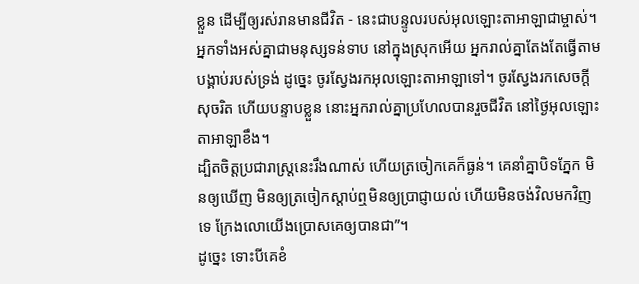ខ្លួន ដើម្បីឲ្យរស់រានមានជីវិត - នេះជាបន្ទូលរបស់អុលឡោះតាអាឡាជាម្ចាស់។
អ្នកទាំងអស់គ្នាជាមនុស្សទន់ទាប នៅក្នុងស្រុកអើយ អ្នករាល់គ្នាតែងតែធ្វើតាមបង្គាប់របស់ទ្រង់ ដូច្នេះ ចូរស្វែងរកអុលឡោះតាអាឡាទៅ។ ចូរស្វែងរកសេចក្ដីសុចរិត ហើយបន្ទាបខ្លួន នោះអ្នករាល់គ្នាប្រហែលបានរួចជីវិត នៅថ្ងៃអុលឡោះតាអាឡាខឹង។
ដ្បិតចិត្ដប្រជារាស្ដ្រនេះរឹងណាស់ ហើយត្រចៀកគេក៏ធ្ងន់។ គេនាំគ្នាបិទភ្នែក មិនឲ្យឃើញ មិនឲ្យត្រចៀកស្ដាប់ឮមិនឲ្យប្រាជ្ញាយល់ ហើយមិនចង់វិលមកវិញទេ ក្រែងលោយើងប្រោសគេឲ្យបានជា”។
ដូច្នេះ ទោះបីគេខំ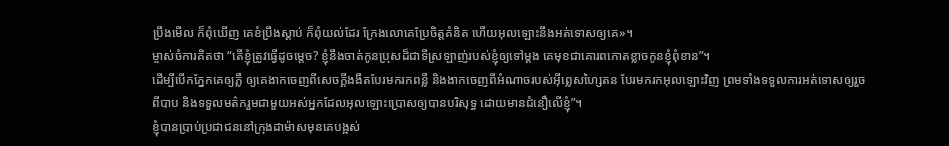ប្រឹងមើល ក៏ពុំឃើញ គេខំប្រឹងស្ដាប់ ក៏ពុំយល់ដែរ ក្រែងលោគេប្រែចិត្ដគំនិត ហើយអុលឡោះនឹងអត់ទោសឲ្យគេ»។
ម្ចាស់ចំការគិតថា “តើខ្ញុំត្រូវធ្វើដូចម្ដេច? ខ្ញុំនឹងចាត់កូនប្រុសដ៏ជាទីស្រឡាញ់របស់ខ្ញុំឲ្យទៅម្ដង គេមុខជាគោរពកោតខ្លាចកូនខ្ញុំពុំខាន”។
ដើម្បីបើកភ្នែកគេឲ្យភ្លឺ ឲ្យគេងាកចេញពីសេចក្ដីងងឹតបែរមករកពន្លឺ និងងាកចេញពីអំណាចរបស់អ៊ីព្លេសហ្សៃតន បែរមករកអុលឡោះវិញ ព្រមទាំងទទួលការអត់ទោសឲ្យរួចពីបាប និងទទួលមត៌ករួមជាមួយអស់អ្នកដែលអុលឡោះប្រោសឲ្យបានបរិសុទ្ធ ដោយមានជំនឿលើខ្ញុំ”។
ខ្ញុំបានប្រាប់ប្រជាជននៅក្រុងដាម៉ាសមុនគេបង្អស់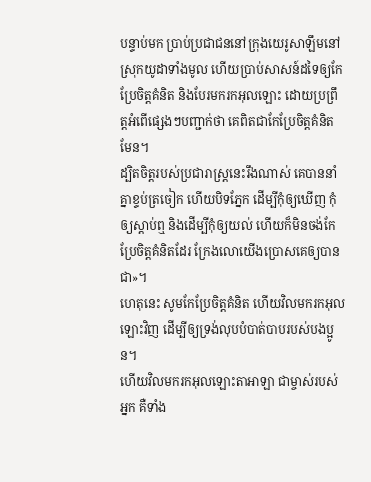បន្ទាប់មក ប្រាប់ប្រជាជននៅក្រុងយេរូសាឡឹមនៅស្រុកយូដាទាំងមូល ហើយប្រាប់សាសន៍ដទៃឲ្យកែប្រែចិត្ដគំនិត និងបែរមករកអុលឡោះ ដោយប្រព្រឹត្ដអំពើផ្សេងៗបញ្ជាក់ថា គេពិតជាកែប្រែចិត្ដគំនិតមែន។
ដ្បិតចិត្ដរបស់ប្រជារាស្ដ្រនេះរឹងណាស់ គេបាននាំគ្នាខ្ទប់ត្រចៀក ហើយបិទភ្នែក ដើម្បីកុំឲ្យឃើញ កុំឲ្យស្ដាប់ឮ និងដើម្បីកុំឲ្យយល់ ហើយក៏មិនចង់កែប្រែចិត្ដគំនិតដែរ ក្រែងលោយើងប្រោសគេឲ្យបានជា»។
ហេតុនេះ សូមកែប្រែចិត្ដគំនិត ហើយវិលមករកអុលឡោះវិញ ដើម្បីឲ្យទ្រង់លុបបំបាត់បាបរបស់បងប្អូន។
ហើយវិលមករកអុលឡោះតាអាឡា ជាម្ចាស់របស់អ្នក គឺទាំង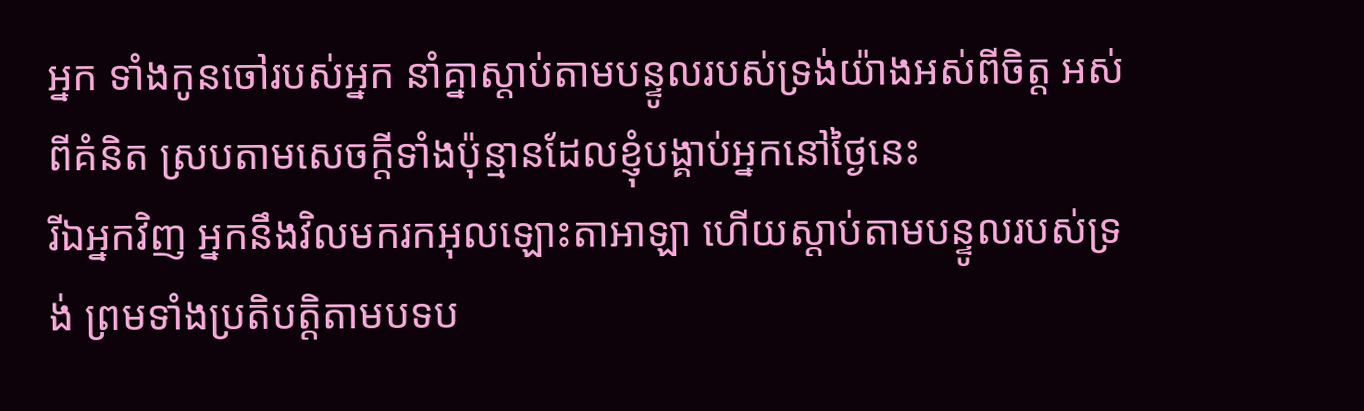អ្នក ទាំងកូនចៅរបស់អ្នក នាំគ្នាស្តាប់តាមបន្ទូលរបស់ទ្រង់យ៉ាងអស់ពីចិត្ត អស់ពីគំនិត ស្របតាមសេចក្តីទាំងប៉ុន្មានដែលខ្ញុំបង្គាប់អ្នកនៅថ្ងៃនេះ
រីឯអ្នកវិញ អ្នកនឹងវិលមករកអុលឡោះតាអាឡា ហើយស្តាប់តាមបន្ទូលរបស់ទ្រង់ ព្រមទាំងប្រតិបត្តិតាមបទប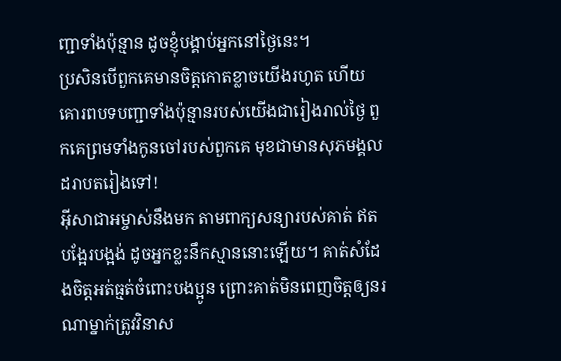ញ្ជាទាំងប៉ុន្មាន ដូចខ្ញុំបង្គាប់អ្នកនៅថ្ងៃនេះ។
ប្រសិនបើពួកគេមានចិត្តកោតខ្លាចយើងរហូត ហើយគោរពបទបញ្ជាទាំងប៉ុន្មានរបស់យើងជារៀងរាល់ថ្ងៃ ពួកគេព្រមទាំងកូនចៅរបស់ពួកគេ មុខជាមានសុភមង្គលដរាបតរៀងទៅ!
អ៊ីសាជាអម្ចាស់នឹងមក តាមពាក្យសន្យារបស់គាត់ ឥតបង្អែរបង្អង់ ដូចអ្នកខ្លះនឹកស្មាននោះឡើយ។ គាត់សំដែងចិត្តអត់ធ្មត់ចំពោះបងប្អូន ព្រោះគាត់មិនពេញចិត្តឲ្យនរណាម្នាក់ត្រូវវិនាស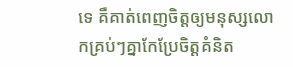ទេ គឺគាត់ពេញចិត្តឲ្យមនុស្សលោកគ្រប់ៗគ្នាកែប្រែចិត្ដគំនិត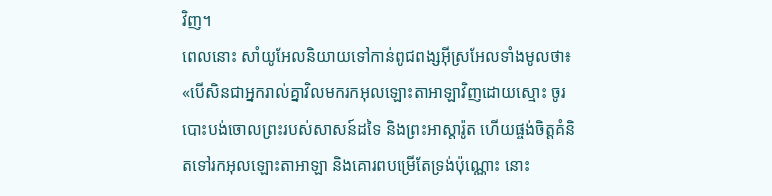វិញ។
ពេលនោះ សាំយូអែលនិយាយទៅកាន់ពូជពង្សអ៊ីស្រអែលទាំងមូលថា៖ «បើសិនជាអ្នករាល់គ្នាវិលមករកអុលឡោះតាអាឡាវិញដោយស្មោះ ចូរបោះបង់ចោលព្រះរបស់សាសន៍ដទៃ និងព្រះអាស្តារ៉ូត ហើយផ្ចង់ចិត្តគំនិតទៅរកអុលឡោះតាអាឡា និងគោរពបម្រើតែទ្រង់ប៉ុណ្ណោះ នោះ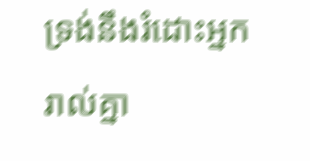ទ្រង់នឹងរំដោះអ្នករាល់គ្នា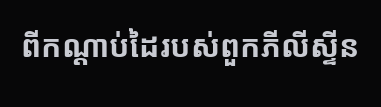ពីកណ្តាប់ដៃរបស់ពួកភីលីស្ទីន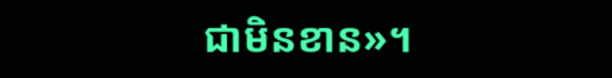ជាមិនខាន»។